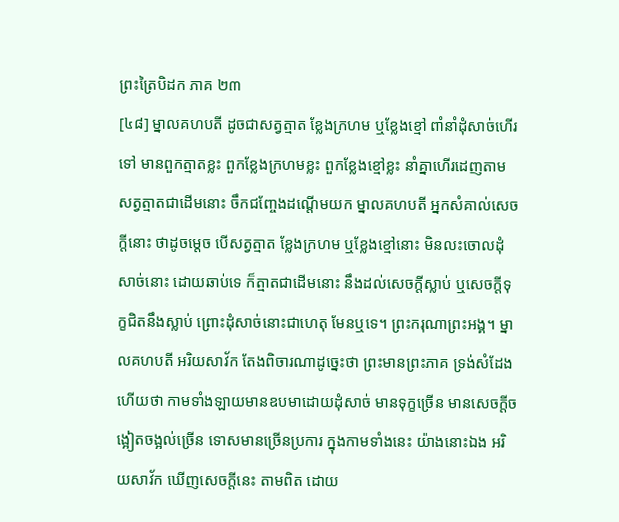ព្រះត្រៃបិដក ភាគ ២៣
[៤៨] ម្នាលគហបតី ដូចជាសត្វត្មាត ខ្លែងក្រហម ឬខ្លែងខ្មៅ ពាំនាំដុំសាច់ហើរទៅ មានពួកត្មាតខ្លះ ពួកខ្លែងក្រហមខ្លះ ពួកខ្លែងខ្មៅខ្លះ នាំគ្នាហើរដេញតាមសត្វត្មាតជាដើមនោះ ចឹកជញ្ចែងដណ្តើមយក ម្នាលគហបតី អ្នកសំគាល់សេចក្តីនោះ ថាដូចម្តេច បើសត្វត្មាត ខ្លែងក្រហម ឬខ្លែងខ្មៅនោះ មិនលះចោលដុំសាច់នោះ ដោយឆាប់ទេ ក៏ត្មាតជាដើមនោះ នឹងដល់សេចក្តីស្លាប់ ឬសេចក្តីទុក្ខជិតនឹងស្លាប់ ព្រោះដុំសាច់នោះជាហេតុ មែនឬទេ។ ព្រះករុណាព្រះអង្គ។ ម្នាលគហបតី អរិយសាវ័ក តែងពិចារណាដូច្នេះថា ព្រះមានព្រះភាគ ទ្រង់សំដែងហើយថា កាមទាំងឡាយមានឧបមាដោយដុំសាច់ មានទុក្ខច្រើន មានសេចក្តីចង្អៀតចង្អល់ច្រើន ទោសមានច្រើនប្រការ ក្នុងកាមទាំងនេះ យ៉ាងនោះឯង អរិយសាវ័ក ឃើញសេចក្តីនេះ តាមពិត ដោយ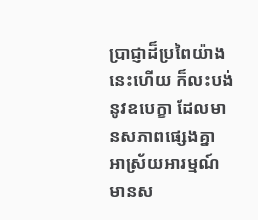ប្រាជ្ញាដ៏ប្រពៃយ៉ាងនេះហើយ ក៏លះបង់នូវឧបេក្ខា ដែលមានសភាពផ្សេងគ្នា អាស្រ័យអារម្មណ៍មានស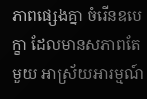ភាពផ្សេងគ្នា ចំរើនឧបេក្ខា ដែលមានសភាពតែមួយ អាស្រ័យអារម្មណ៍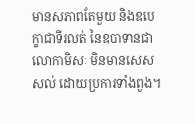មានសភាពតែមួយ និងឧបេក្ខាជាទីរលត់ នៃឧបាទានជាលោកាមិសៈ មិនមានសេសសល់ ដោយប្រការទាំងពួង។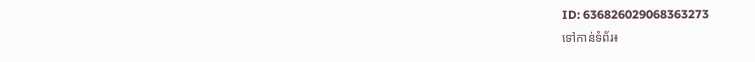ID: 636826029068363273
ទៅកាន់ទំព័រ៖